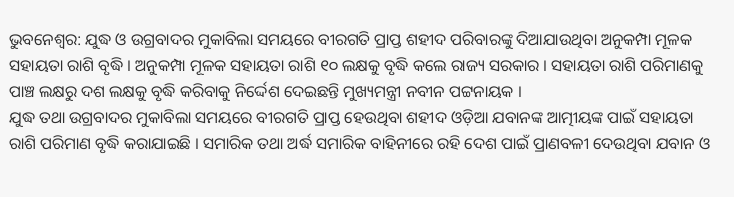ଭୁବନେଶ୍ବର: ଯୁଦ୍ଧ ଓ ଉଗ୍ରବାଦର ମୁକାବିଲା ସମୟରେ ବୀରଗତି ପ୍ରାପ୍ତ ଶହୀଦ ପରିବାରଙ୍କୁ ଦିଆଯାଉଥିବା ଅନୁକମ୍ପା ମୂଳକ ସହାୟତା ରାଶି ବୃଦ୍ଧି । ଅନୁକମ୍ପା ମୂଳକ ସହାୟତା ରାଶି ୧୦ ଲକ୍ଷକୁ ବୃଦ୍ଧି କଲେ ରାଜ୍ୟ ସରକାର । ସହାୟତା ରାଶି ପରିମାଣକୁ ପାଞ୍ଚ ଲକ୍ଷରୁ ଦଶ ଲକ୍ଷକୁ ବୃଦ୍ଧି କରିବାକୁ ନିର୍ଦ୍ଦେଶ ଦେଇଛନ୍ତି ମୁଖ୍ୟମନ୍ତ୍ରୀ ନବୀନ ପଟ୍ଟନାୟକ ।
ଯୁଦ୍ଧ ତଥା ଉଗ୍ରବାଦର ମୁକାବିଲା ସମୟରେ ବୀରଗତି ପ୍ରାପ୍ତ ହେଉଥିବା ଶହୀଦ ଓଡ଼ିଆ ଯବାନଙ୍କ ଆତ୍ମୀୟଙ୍କ ପାଇଁ ସହାୟତା ରାଶି ପରିମାଣ ବୃଦ୍ଧି କରାଯାଇଛି । ସମାରିକ ତଥା ଅର୍ଦ୍ଧ ସମାରିକ ବାହିନୀରେ ରହି ଦେଶ ପାଇଁ ପ୍ରାଣବଳୀ ଦେଉଥିବା ଯବାନ ଓ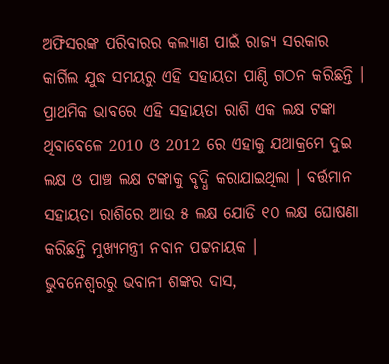ଅଫିସରଙ୍କ ପରିବାରର କଲ୍ୟାଣ ପାଇଁ ରାଜ୍ୟ ସରକାର କାର୍ଗିଲ ଯୁଦ୍ଧ ସମୟରୁ ଏହି ସହାୟତା ପାଣ୍ଠି ଗଠନ କରିଛନ୍ତି । ପ୍ରାଥମିକ ଭାବରେ ଏହି ସହାୟତା ରାଶି ଏକ ଲକ୍ଷ ଟଙ୍କା ଥିବାବେଳେ 2010 ଓ 2012 ରେ ଏହାକୁ ଯଥାକ୍ରମେ ଦୁଇ ଲକ୍ଷ ଓ ପାଞ୍ଚ ଲକ୍ଷ ଟଙ୍କାକୁ ବୃଦ୍ଧି କରାଯାଇଥିଲା । ବର୍ତ୍ତମାନ ସହାୟତା ରାଶିରେ ଆଉ ୫ ଲକ୍ଷ ଯୋଡି ୧୦ ଲକ୍ଷ ଘୋଷଣା କରିଛନ୍ତି ମୁଖ୍ୟମନ୍ତ୍ରୀ ନବାନ ପଟ୍ଟନାୟକ ।
ଭୁବନେଶ୍ବରରୁ ଭବାନୀ ଶଙ୍କର ଦାସ,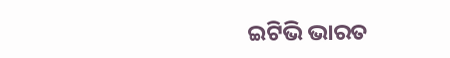ଇଟିଭି ଭାରତ